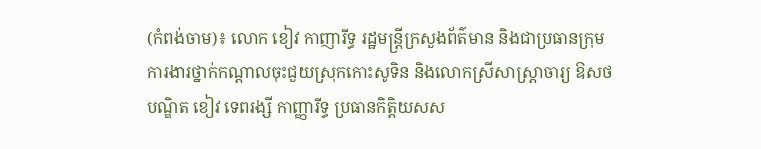(កំពង់ចាម)៖ លោក ខៀវ កាញារីទ្ធ រដ្ឋមន្រ្តីក្រសួងព័ត៌មាន និងជាប្រធានក្រុមការងារថ្នាក់កណ្តាលចុះជួយស្រុកកោះសូទិន និងលោកស្រីសាស្រ្តាចារ្យ ឱសថបណ្ឌិត ខៀវ ទេពរង្សី កាញ្ញារីទ្ធ ប្រធានកិត្តិយសស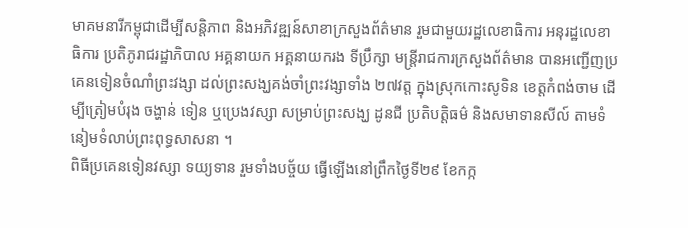មាគមនារីកម្ពុជាដើម្បីសន្តិភាព និងអភិវឌ្ឍន៍សាខាក្រសួងព័ត៌មាន រួមជាមួយរដ្ឋលេខាធិការ អនុរដ្ឋលេខាធិការ ប្រតិភូរាជរដ្ឋាភិបាល អគ្គនាយក អគ្គនាយករង ទីប្រឹក្សា មន្រ្តីរាជការក្រសួងព័ត៌មាន បានអញ្ជើញប្រគេនទៀនចំណាំព្រះវង្សា ដល់ព្រះសង្ឃគង់ចាំព្រះវង្សាទាំង ២៧វត្ត ក្នុងស្រុកកោះសូទិន ខេត្តកំពង់ចាម ដើម្បីត្រៀមបំរុង ចង្ហាន់ ទៀន ឬប្រេងវស្សា សម្រាប់ព្រះសង្ឃ ដូនជី ប្រតិបត្តិធម៌ និងសមាទានសីល៍ តាមទំនៀមទំលាប់ព្រះពុទ្ធសាសនា ។
ពិធីប្រគេនទៀនវស្សា ទយ្យទាន រួមទាំងបច្ច័យ ធ្វើឡើងនៅព្រឹកថ្ងៃទី២៩ ខែកក្ក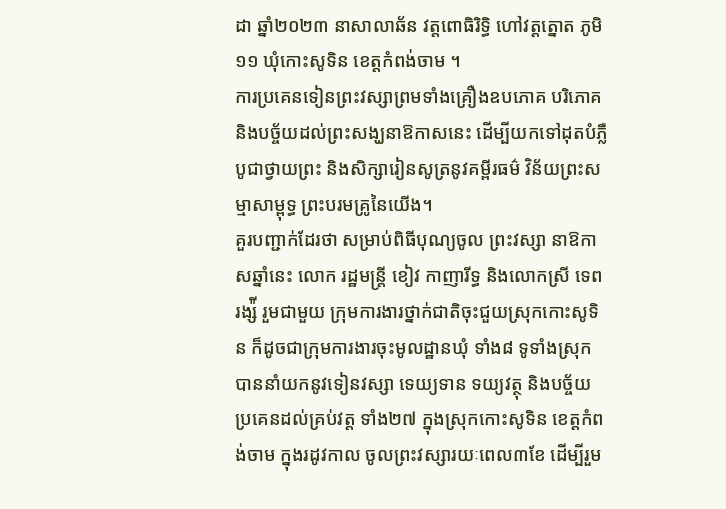ដា ឆ្នាំ២០២៣ នាសាលាឆ័ន វត្តពោធិរិទ្ធិ ហៅវត្តត្នោត ភូមិ១១ ឃុំកោះសូទិន ខេត្តកំពង់ចាម ។
ការប្រគេនទៀនព្រះវស្សាព្រមទាំងគ្រឿងឧបភោគ បរិភោគ និងបច្ច័យដល់ព្រះសង្ឃនាឱកាសនេះ ដើម្បីយកទៅដុតបំភ្លឺបូជាថ្វាយព្រះ និងសិក្សារៀនសូត្រនូវគម្ពីរធម៌ វិន័យព្រះសម្មាសាម្ពុទ្ធ ព្រះបរមគ្រូនៃយើង។
គួរបញ្ជាក់ដែរថា សម្រាប់ពិធីបុណ្យចូល ព្រះវស្សា នាឱកាសឆ្នាំនេះ លោក រដ្ឋមន្រ្តី ខៀវ កាញារីទ្ធ និងលោកស្រី ទេព រង្ស៉ី រួមជាមួយ ក្រុមការងារថ្នាក់ជាតិចុះជួយស្រុកកោះសូទិន ក៏ដូចជាក្រុមការងារចុះមូលដ្ឋានឃុំ ទាំង៨ ទូទាំងស្រុក បាននាំយកនូវទៀនវស្សា ទេយ្យទាន ទយ្យវត្ថុ និងបច្ច័យ ប្រគេនដល់គ្រប់វត្ត ទាំង២៧ ក្នុងស្រុកកោះសូទិន ខេត្តកំពង់ចាម ក្នុងរដូវកាល ចូលព្រះវស្សារយៈពេល៣ខែ ដើម្បីរួម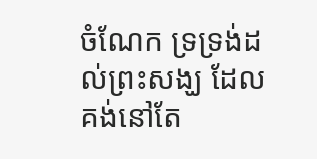ចំណែក ទ្រទ្រង់ដល់ព្រះសង្ឃ ដែលគង់នៅតែ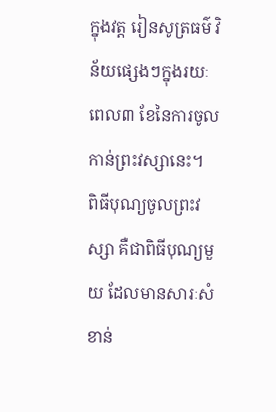ក្នុងវត្ត រៀនសូត្រធម៌ វិន័យផ្សេងៗក្នុងរយៈពេល៣ ខែនៃការចូលកាន់ព្រះវស្សានេះ។
ពិធីបុណ្យចូលព្រះវស្សា គឺជាពិធីបុណ្យមួយ ដែលមានសារៈសំខាន់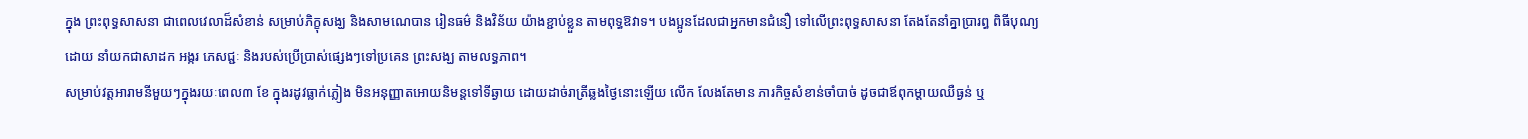ក្នុង ព្រះពុទ្ធសាសនា ជាពេលវេលាដ៏សំខាន់ សម្រាប់ភិក្ខុសង្ឃ និងសាមណេបាន រៀនធម៌ និងវិន័យ យ៉ាងខ្ជាប់ខ្លួន តាមពុទ្ធឱវាទ។ បងប្អូនដែលជាអ្នកមានជំនឿ ទៅលើព្រះពុទ្ធសាសនា តែងតែនាំគ្នាប្រារព្ធ ពិធីបុណ្យដោយ នាំយកជាសាដក អង្ករ ភេសជ្ជៈ និងរបស់ប្រើប្រាស់ផ្សេងៗទៅប្រគេន ព្រះសង្ឃ តាមលទ្ធភាព។
សម្រាប់វត្តអារាមនីមួយៗក្នុងរយៈពេល៣ ខែ ក្នុងរដូវធ្លាក់ភ្លៀង មិនអនុញ្ញាតអោយនិមន្តទៅទីឆ្ងាយ ដោយដាច់រាត្រីឆ្លងថ្ងៃនោះឡើយ លើក លែងតែមាន ភារកិច្ចសំខាន់ចាំបាច់ ដូចជាឪពុកម្តាយឈឺធ្ងន់ ឬ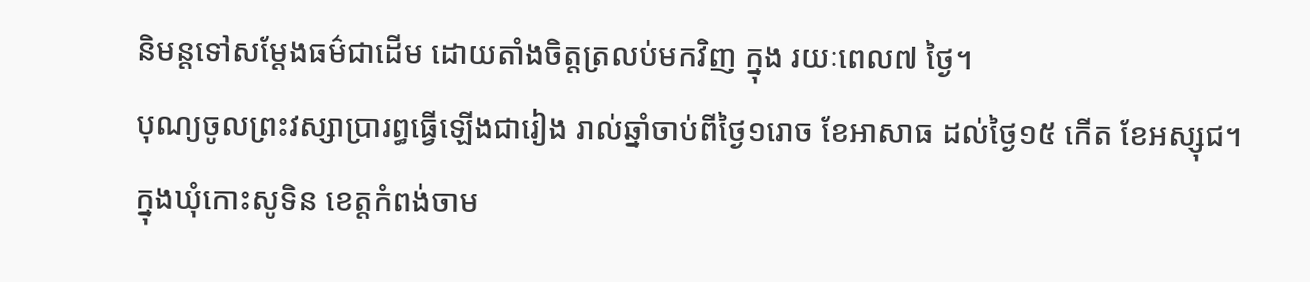និមន្តទៅសម្ដែងធម៌ជាដើម ដោយតាំងចិត្តត្រលប់មកវិញ ក្នុង រយៈពេល៧ ថ្ងៃ។
បុណ្យចូលព្រះវស្សាប្រារព្ធធ្វើឡើងជារៀង រាល់ឆ្នាំចាប់ពីថ្ងៃ១រោច ខែអាសាធ ដល់ថ្ងៃ១៥ កើត ខែអស្សុជ។
ក្នុងឃុំកោះសូទិន ខេត្តកំពង់ចាម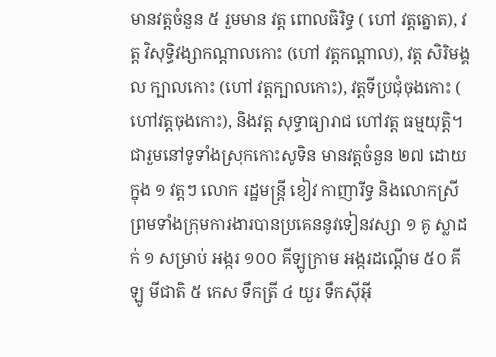មានវត្តចំនួន ៥ រួមមាន វត្ត ពោលធិរិទ្ធ ( ហៅ វត្តត្នោត), វត្ត វិសុទ្ធិវង្សាកណ្តាលកោះ (ហៅ វត្តកណ្តាល), វត្ត សិរិមង្គល ក្បាលកោះ (ហៅ វត្តក្បាលកោះ), វត្តទីប្រជុំចុងកោះ ( ហៅវត្តចុងកោះ), និងវត្ត សុទ្ធាធ្យារាជ ហៅវត្ត ធម្មយុត្តិ។
ជារួមនៅទូទាំងស្រុកកោះសូទិន មានវត្តចំនួន ២៧ ដោយក្នុង ១ វត្តៗ លោក រដ្ឋមន្រ្តី ខៀវ កាញារីទ្ធ និងលោកស្រី ព្រមទាំងក្រុមការងារបានប្រគេននូវទៀនវស្សា ១ គូ ស្លាដក់ ១ សម្រាប់ អង្ករ ១០០ គីឡូក្រាម អង្ករដណ្តើម ៥០ គីឡូ មីជាតិ ៥ កេស ទឹកត្រី ៤ យួរ ទឹកសុីអុី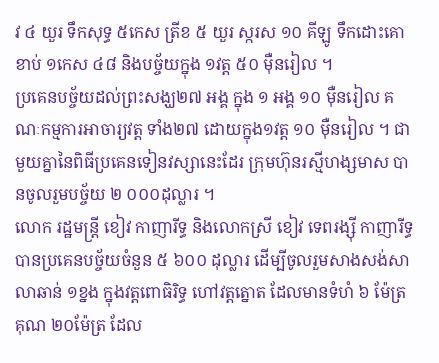វ ៤ យួរ ទឹកសុទ្ធ ៥កេស ត្រីខ ៥ យួរ ស្ករស ១០ គីឡូ ទឹកដោះគោខាប់ ១កេស ៤៨ និងបច្ច័យក្នុង ១វត្ត ៥០ មុឺនរៀល ។
ប្រគេនបច្ច័យដល់ព្រះសង្ឃ២៧ អង្គ ក្នុង ១ អង្គ ១០ មុឺនរៀល គណៈកម្មការអាចារ្យវត្ត ទាំង២៧ ដោយក្នុង១វត្ត ១០ មុឺនរៀល ។ ជាមួយគ្នានៃពិធីប្រគេនទៀនវស្សានេះដែរ ក្រុមហ៊ុនរស្មីហង្សមាស បានចូលរួមបច្ច័យ ២ ០០០ដុល្លារ ។
លោក រដ្ឋមន្រ្តី ខៀវ កាញារីទ្ធ និងលោកស្រី ខៀវ ទេពរង្សុី កាញារីទ្ធ បានប្រគេនបច្ច័យចំនួន ៥ ៦០០ ដុល្លារ ដើម្បីចូលរួមសាងសង់សាលាឆាន់ ១ខ្នង ក្នុងវត្តពោធិរិទ្ធ ហៅវត្តត្នោត ដែលមានទំហំ ៦ ម៉ែត្រ គុណ ២០ម៉ែត្រ ដែល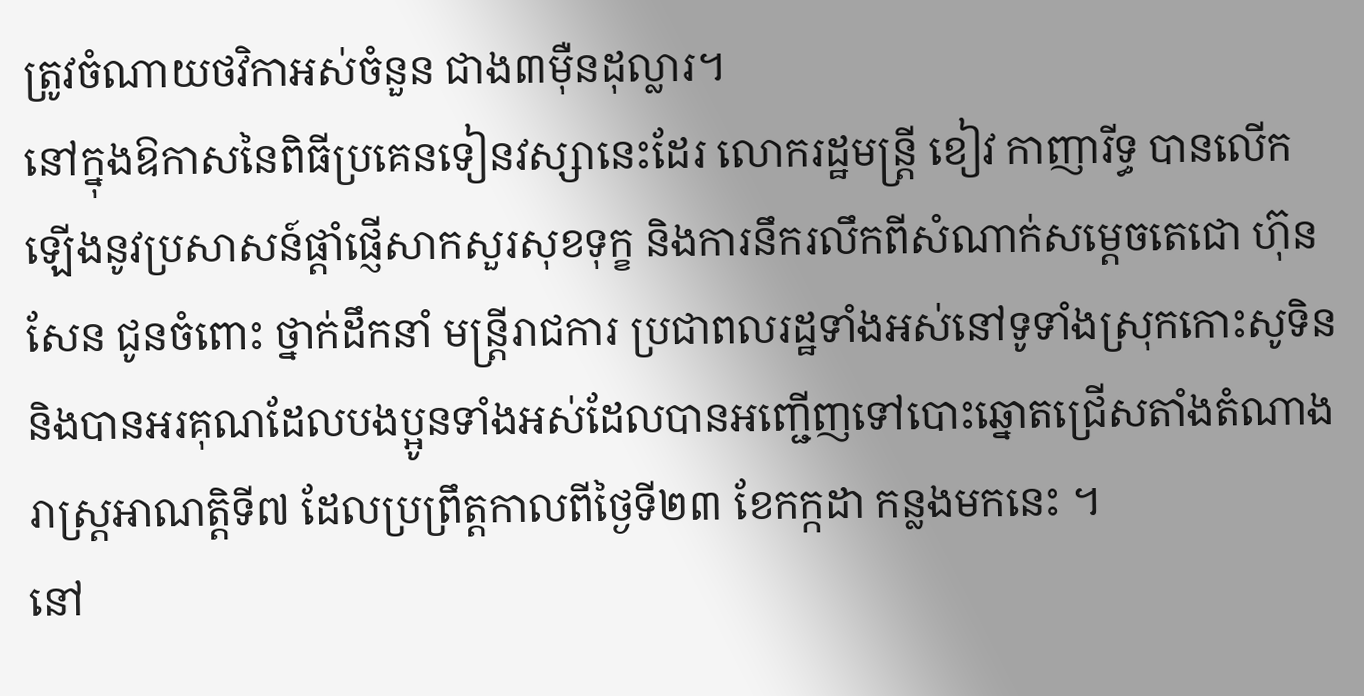ត្រូវចំណាយថវិកាអស់ចំនួន ជាង៣មុឺនដុល្លារ។
នៅក្នុងឱកាសនៃពិធីប្រគេនទៀនវស្សានេះដែរ លោករដ្ឋមន្រ្តី ខៀវ កាញារីទ្ធ បានលើកឡើងនូវប្រសាសន៍ផ្តាំផ្ញើសាកសួរសុខទុក្ខ និងការនឹករលឹកពីសំណាក់សម្តេចតេជោ ហ៊ុន សែន ជូនចំពោះ ថ្នាក់ដឹកនាំ មន្រ្តីរាជការ ប្រជាពលរដ្ឋទាំងអស់នៅទូទាំងស្រុកកោះសូទិន និងបានអរគុណដែលបងប្អូនទាំងអស់ដែលបានអញ្ជើញទៅបោះឆ្នោតជ្រើសតាំងតំណាងរាស្រ្តអាណត្តិទី៧ ដែលប្រព្រឹត្តកាលពីថ្ងៃទី២៣ ខែកក្កដា កន្លងមកនេះ ។
នៅ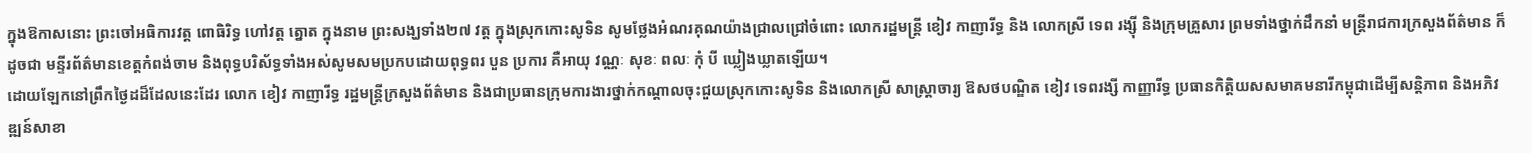ក្នុងឱកាសនោះ ព្រះចៅអធិការវត្ត ពោធិរិទ្ធ ហៅវត្ត ត្នោត ក្នុងនាម ព្រះសង្ឃទាំង២៧ វត្ត ក្នុងស្រុកកោះសូទិន សូមថ្លែងអំណរគុណយ៉ាងជ្រាលជ្រៅចំពោះ លោករដ្ឋមន្រ្តី ខៀវ កាញារីទ្ធ និង លោកស្រី ទេព រង្ស៊ី និងក្រុមគ្រួសារ ព្រមទាំងថ្នាក់ដឹកនាំ មន្រ្តីរាជការក្រសួងព័ត៌មាន ក៏ដូចជា មន្ទីរព័ត៌មានខេត្តកំពង់ចាម និងពុទ្ធបរិស័ទ្ធទាំងអស់សូមសមប្រកបដោយពុទ្ធពរ បួន ប្រការ គឺអាយុ វណ្ណៈ សុខៈ ពលៈ កុំ បី ឃ្លៀងឃ្លាតឡើយ។
ដោយឡែកនៅព្រឹកថ្ងៃដដ៏ដែលនេះដែរ លោក ខៀវ កាញារីទ្ធ រដ្ឋមន្រ្តីក្រសួងព័ត៌មាន និងជាប្រធានក្រុមការងារថ្នាក់កណ្តាលចុះជួយស្រុកកោះសូទិន និងលោកស្រី សាស្រ្តាចារ្យ ឱសថបណ្ឌិត ខៀវ ទេពរង្សី កាញ្ញារីទ្ធ ប្រធានកិត្តិយសសមាគមនារីកម្ពុជាដើម្បីសន្តិភាព និងអភិវឌ្ឍន៍សាខា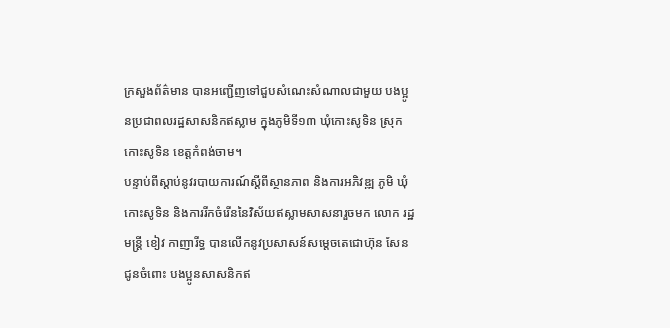ក្រសួងព័ត៌មាន បានអញ្ជើញទៅជួបសំណេះសំណាលជាមួយ បងប្អូនប្រជាពលរដ្ឋសាសនិកឥស្លាម ក្នុងភូមិទី១៣ ឃុំកោះសូទិន ស្រុកកោះសូទិន ខេត្តកំពង់ចាម។
បន្ទាប់ពីស្តាប់នូវរបាយការណ៍ស្តីពីស្ថានភាព និងការអភិវឌ្ឍ ភូមិ ឃុំ កោះសូទិន និងការរីកចំរើននៃវិស័យឥស្លាមសាសនារួចមក លោក រដ្ឋមន្រ្តី ខៀវ កាញារីទ្ធ បានលើកនូវប្រសាសន៍សម្តេចតេជោហ៊ុន សែន ជូនចំពោះ បងប្អូនសាសនិកឥ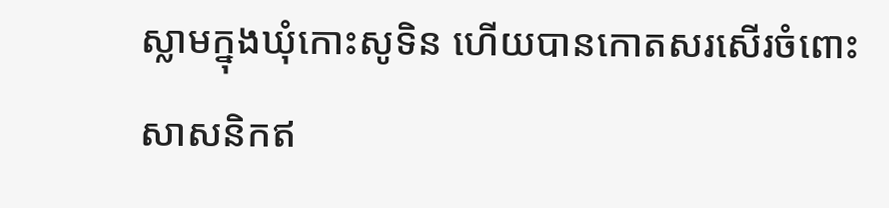ស្លាមក្នុងឃុំកោះសូទិន ហើយបានកោតសរសើរចំពោះសាសនិកឥ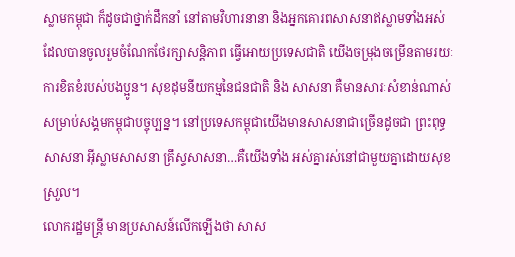ស្លាមកម្ពុជា ក៏ដូចជាថ្នាក់ដឹកនាំ នៅតាមវិហារនានា និងអ្នកគោរពសាសនាឥស្លាមទាំងអស់ ដែលបានចូលរួមចំណែកថែរក្សាសន្តិភាព ធ្វើអោយប្រទេសជាតិ យើងចម្រុងចម្រើនតាមរយៈការខិតខំរបស់បងប្អូន។ សុខដុមនីយកម្មនៃជនជាតិ និង សាសនា គឺមានសារៈសំខាន់ណាស់សម្រាប់សង្គមកម្ពុជាបច្ចុប្បន្ន។ នៅប្រទេសកម្ពុជាយើងមានសាសនាជាច្រើនដូចជា ព្រះពុទ្ធសាសនា អ៊ីស្លាមសាសនា គ្រឹស្ទសាសនា…គឺយើងទាំង អស់គ្នារស់នៅជាមួយគ្នាដោយសុខស្រួល។
លោករដ្ឋមន្រ្តី មានប្រសាសន៍លើកឡើងថា សាស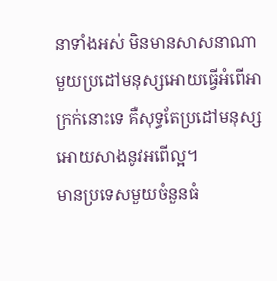នាទាំងអស់ មិនមានសាសនាណាមួយប្រដៅមនុស្សអោយធ្វើអំពើអាក្រក់នោះទេ គឺសុទ្ធតែប្រដៅមនុស្សអោយសាងនូវអពើល្អ។
មានប្រទេសមួយចំនួនធំ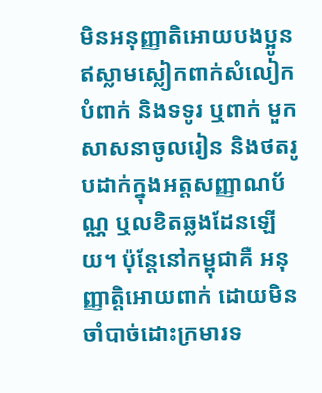មិនអនុញ្ញាតិអោយបងប្អូនឥស្លាមស្លៀកពាក់សំលៀកបំពាក់ និងទទូរ ឬពាក់ មួកសាសនាចូលរៀន និងថតរូបដាក់ក្នុងអត្តសញ្ញាណប័ណ្ណ ឬលខិតឆ្លងដែនឡើយ។ ប៉ុន្តែនៅកម្ពុជាគឺ អនុញ្ញាត្តិអោយពាក់ ដោយមិនចាំបាច់ដោះក្រមារទ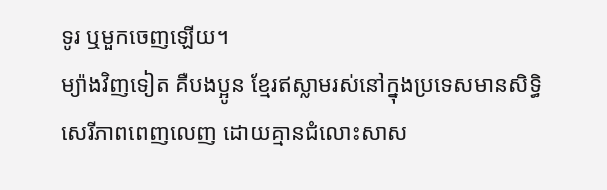ទូរ ឬមួកចេញឡើយ។
ម្យ៉ាងវិញទៀត គឺបងប្អូន ខ្មែរឥស្លាមរស់នៅក្នុងប្រទេសមានសិទ្ធិសេរីភាពពេញលេញ ដោយគ្មានជំលោះសាស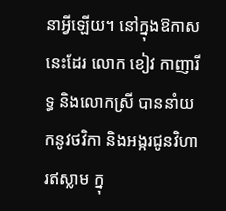នាអ្វីឡើយ។ នៅក្នុងឱកាសនេះដែរ លោក ខៀវ កាញារីទ្ធ និងលោកស្រី បាននាំយកនូវថវិកា និងអង្ករជូនវិហារឥស្លាម ក្នុ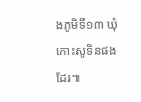ងភូមិទី១៣ ឃុំកោះសូទិនផងដែរ៕